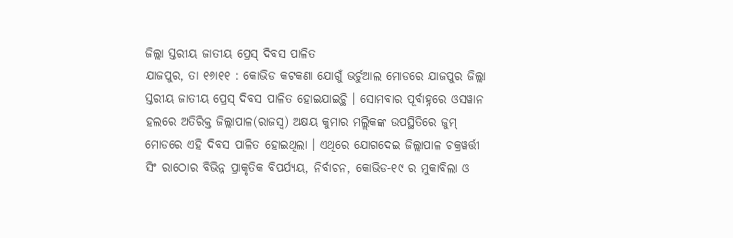ଜିଲ୍ଲା ସ୍ତରୀୟ ଜାତୀୟ ପ୍ରେସ୍ ଦିବସ ପାଳିତ
ଯାଜପୁର, ତା ୧୬ା୧୧ : କୋଭିଡ କଟକଣା ଯୋଗୁଁ ଭର୍ଚୁଆଲ ମୋଡରେ ଯାଜପୁର ଜିଲ୍ଲା ସ୍ତରୀୟ ଜାତୀୟ ପ୍ରେସ୍ ଦିବସ ପାଳିତ ହୋଇଯାଇଚ୍ଥି । ସୋମବାର ପୂର୍ବାହ୍ନରେ ଓସୱାନ ହଲରେ ଅତିରିକ୍ତ ଜିଲ୍ଲାପାଳ(ରାଜସ୍ୱ) ଅକ୍ଷୟ କୁମାର ମଲ୍ଲିକଙ୍କ ଉପସ୍ଥିତିରେ ଜୁମ୍ ମୋଡରେ ଏହି ଦିବସ ପାଳିତ ହୋଇଥିଲା । ଏଥିରେ ଯୋଗଦେଇ ଜିଲ୍ଲାପାଳ ଚକ୍ରୱର୍ତ୍ତୀ ସିଂ ରାଠୋର ବିଭିନ୍ନ ପ୍ରାକୃତିକ ବିପର୍ଯ୍ୟୟ, ନିର୍ବାଚନ, କୋଭିଡ-୧୯ ର ମୁକାବିଲା ଓ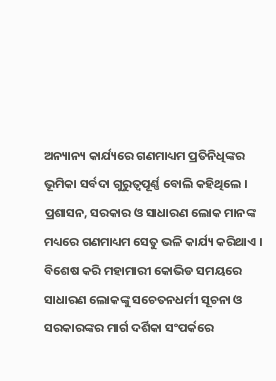ଅନ୍ୟାନ୍ୟ କାର୍ଯ୍ୟରେ ଗଣମାଧ୍ୟମ ପ୍ରତିନିଧିଙ୍କର ଭୂମିକା ସର୍ବଦା ଗୁରୁତ୍ୱପୂର୍ଣ୍ଣ ବୋଲି କହିଥିଲେ । ପ୍ରଶାସନ, ସରକାର ଓ ସାଧାରଣ ଲୋକ ମାନଙ୍କ ମଧ୍ୟରେ ଗଣମାଧ୍ୟମ ସେତୁ ଭଳି କାର୍ଯ୍ୟ କରିଥାଏ । ବିଶେଷ କରି ମହାମାରୀ କୋଭିଡ ସମୟରେ ସାଧାରଣ ଲୋକଙ୍କୁ ସଚେତନଧର୍ମୀ ସୂଚନା ଓ ସରକାରଙ୍କର ମାର୍ଗ ଦର୍ଶିକା ସଂପର୍କରେ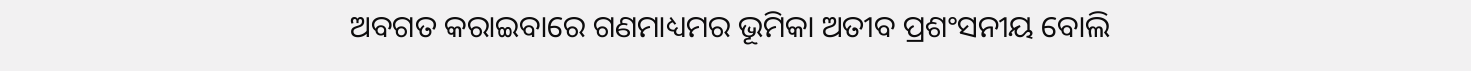ଅବଗତ କରାଇବାରେ ଗଣମାଧ୍ୟମର ଭୂମିକା ଅତୀବ ପ୍ରଶଂସନୀୟ ବୋଲି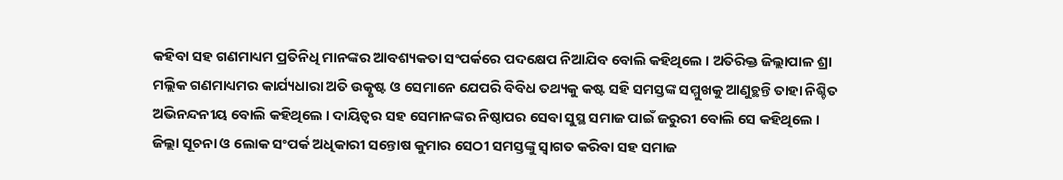କହିବା ସହ ଗଣମାଧ୍ୟମ ପ୍ରତିନିଧି ମାନଙ୍କର ଆବଶ୍ୟକତା ସଂପର୍କରେ ପଦକ୍ଷେପ ନିଆଯିବ ବୋଲି କହିଥିଲେ । ଅତିରିକ୍ତ ଜିଲ୍ଲାପାଳ ଶ୍ରା ମଲ୍ଲିକ ଗଣମାଧ୍ୟମର କାର୍ଯ୍ୟଧାରା ଅତି ଉତ୍କୃଷ୍ଟ ଓ ସେମାନେ ଯେପରି ବିବିଧ ତଥ୍ୟକୁ କଷ୍ଟ ସହି ସମସ୍ତଙ୍କ ସମ୍ମୁଖକୁ ଆଣୁଚ୍ଥନ୍ତି ତାହା ନିଶ୍ଚିତ ଅଭିନନ୍ଦନୀୟ ବୋଲି କହିଥିଲେ । ଦାୟିତ୍ୱର ସହ ସେମାନଙ୍କର ନିଷ୍ଠାପର ସେବା ସୁସ୍ଥ ସମାଜ ପାଇଁ ଜରୁରୀ ବୋଲି ସେ କହିଥିଲେ । ଜିଲ୍ଲା ସୂଚନା ଓ ଲୋକ ସଂପର୍କ ଅଧିକାରୀ ସନ୍ତୋଷ କୁମାର ସେଠୀ ସମସ୍ତଙ୍କୁ ସ୍ୱାଗତ କରିବା ସହ ସମାଜ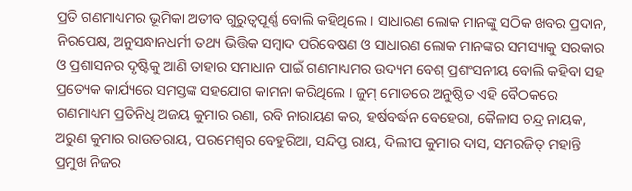ପ୍ରତି ଗଣମାଧ୍ୟମର ଭୂମିକା ଅତୀବ ଗୁରୁତ୍ୱପୂର୍ଣ୍ଣ ବୋଲି କହିଥିଲେ । ସାଧାରଣ ଲୋକ ମାନଙ୍କୁ ସଠିକ ଖବର ପ୍ରଦାନ, ନିରପେକ୍ଷ, ଅନୁସନ୍ଧାନଧର୍ମୀ ତଥ୍ୟ ଭିତ୍ତିକ ସମ୍ୱାଦ ପରିବେଷଣ ଓ ସାଧାରଣ ଲୋକ ମାନଙ୍କର ସମସ୍ୟାକୁ ସରକାର ଓ ପ୍ରଶାସନର ଦୃଷ୍ଟିକୁ ଆଣି ତାହାର ସମାଧାନ ପାଇଁ ଗଣମାଧ୍ୟମର ଉଦ୍ୟମ ବେଶ୍ ପ୍ରଶଂସନୀୟ ବୋଲି କହିବା ସହ ପ୍ରତ୍ୟେକ କାର୍ଯ୍ୟରେ ସମସ୍ତଙ୍କ ସହଯୋଗ କାମନା କରିଥିଲେ । ଜୁମ୍ ମୋଡରେ ଅନୁଷ୍ଠିତ ଏହି ବୈଠକରେ ଗଣମାଧ୍ୟମ ପ୍ରତିନିଧି ଅଜୟ କୁମାର ରଣା, ରବି ନାରାୟଣ କର, ହର୍ଷବର୍ଦ୍ଧନ ବେହେରା, କୈଳାସ ଚନ୍ଦ୍ର ନାୟକ, ଅରୁଣ କୁମାର ରାଉତରାୟ, ପରମେଶ୍ୱର ବେହୁରିଆ, ସନ୍ଦିପ୍ତ ରାୟ, ଦିଲୀପ କୁମାର ଦାସ, ସମରଜିତ୍ ମହାନ୍ତି ପ୍ରମୁଖ ନିଜର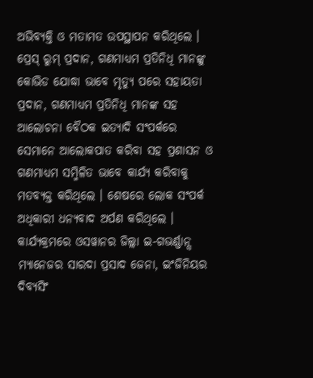ଅଭିବ୍ୟକ୍ତି ଓ ମତାମତ ଉପସ୍ଥାପନ କରିଥିଲେ । ପ୍ରେସ୍ ରୁମ୍ ପ୍ରଦାନ, ଗଣମାଧ୍ୟମ ପ୍ରତିନିଧି ମାନଙ୍କୁ କୋଭିଡ ଯୋଦ୍ଧା ଭାବେ ମୃତ୍ୟୁ ପରେ ସହାୟତା ପ୍ରଦାନ, ଗଣମାଧ୍ୟମ ପ୍ରତିନିଧି ମାନଙ୍କ ସହ ଆଲୋଚନା ବୈଠକ ଇତ୍ୟାଦି ସଂପର୍କରେ ସେମାନେ ଆଲୋକପାତ କରିବା ସହ ପ୍ରଶାସନ ଓ ଗଣମାଧ୍ୟମ ସମ୍ମିଳିତ ଭାବେ କାର୍ଯ୍ୟ କରିବାକୁ ମତବ୍ୟକ୍ତ କରିଥିଲେ । ଶେଷରେ ଲୋକ ସଂପର୍କ ଅଧିକାରୀ ଧନ୍ୟବାଦ ଅର୍ପଣ କରିଥିଲେ । କାର୍ଯ୍ୟକ୍ରମରେ ଓସୱାନର ଜିଲ୍ଲା ଇ-ଗଭର୍ଣ୍ଣାନ୍ସ ମ୍ୟାନେଜର ସାରଦା ପ୍ରସାଦ ଜେନା, ଇଂଜିନିୟର ଦିବ୍ୟସିଂ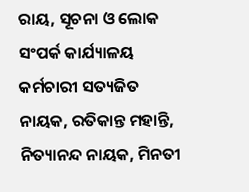ରାୟ, ସୂଚନା ଓ ଲୋକ ସଂପର୍କ କାର୍ଯ୍ୟାଳୟ କର୍ମଚାରୀ ସତ୍ୟଜିତ ନାୟକ, ରତିକାନ୍ତ ମହାନ୍ତି, ନିତ୍ୟାନନ୍ଦ ନାୟକ, ମିନତୀ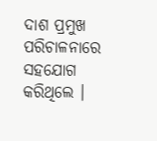ଦାଶ ପ୍ରମୁଖ ପରିଚାଳନାରେ ସହଯୋଗ କରିଥିଲେ ।